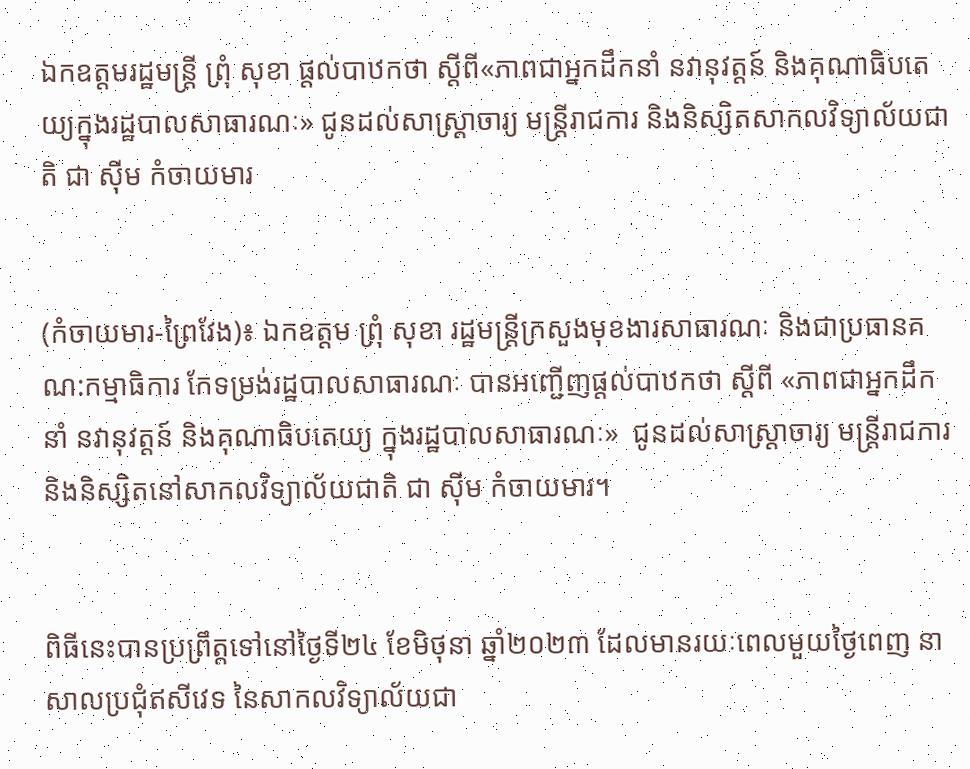ឯកឧត្តមរដ្ឋមន្ត្រី ព្រុំ សុខា ផ្តល់បាឋកថា ស្តីពី«ភាពជាអ្នកដឹកនាំ នវានុវត្តន៍ និងគុណាធិបតេយ្យក្នុងរដ្ឋបាលសាធារណៈ» ជូនដល់សាស្រ្តាចារ្យ មន្រ្តីរាជការ និងនិស្សិតសាកលវិទ្យាល័យជាតិ ជា ស៊ីម កំចាយមារ


(កំចាយមារ-ព្រៃវែង)៖ ឯកឧត្តម ព្រុំ សុខា រដ្ឋមន្ត្រីក្រសួងមុខងារសាធារណៈ និងជាប្រធានគណ:កម្មាធិការ កែទម្រង់រដ្ឋបាលសាធារណៈ បានអញ្ជើញផ្តល់បាឋកថា ស្ដីពី «ភាពជាអ្នកដឹកនាំ នវានុវត្តន៍ និងគុណាធិបតេយ្យ ក្នុងរដ្ឋបាលសាធារណៈ»  ជូនដល់សាស្រ្តាចារ្យ មន្រ្តីរាជការ និងនិស្សិតនៅសាកលវិទ្យាល័យជាតិ ជា ស៊ីម កំចាយមារ។


ពិធីនេះបានប្រព្រឹត្តទៅនៅថ្ងៃទី២៤ ខែមិថុនា ឆ្នាំ២០២៣ ដែលមានរយៈពេលមួយថ្ងៃពេញ នាសាលប្រជុំឥសីវេទ នៃសាកលវិទ្យាល័យជា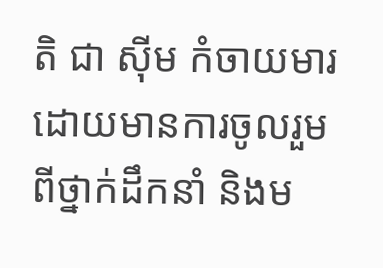តិ ជា ស៊ីម កំចាយមារ ដោយមានការចូលរួមពីថ្នាក់ដឹកនាំ និងម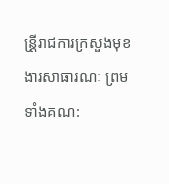ន្រី្តរាជការក្រសួងមុខងារសាធារណៈ ព្រមទាំងគណ: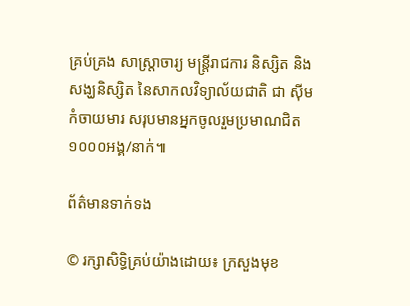គ្រប់គ្រង សាស្ត្រាចារ្យ មន្រ្តីរាជការ និស្សិត និងសង្ឃនិស្សិត នៃសាកលវិទ្យាល័យជាតិ ជា ស៊ីម កំចាយមារ សរុបមានអ្នកចូលរួមប្រមាណជិត ១០០០អង្គ/នាក់៕

ព័ត៌មានទាក់ទង

© រក្សាសិទ្ធិគ្រប់យ៉ាងដោយ៖ ក្រសួងមុខ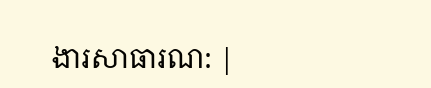ងារសាធារណ: |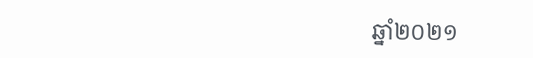ឆ្នាំ២០២១